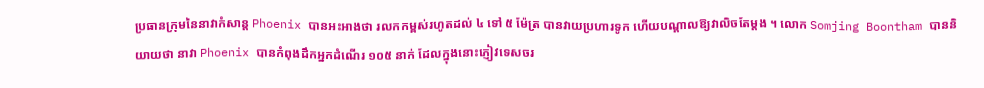ប្រធានក្រុមនៃនាវាកំសាន្ត Phoenix បានអះអាងថា រលកកម្ពស់រហូតដល់ ៤ ទៅ ៥ ម៉ែត្រ បានវាយប្រហារទូក ហើយបណ្តាលឱ្យវាលិចតែម្តង ។ លោក Somjing Boontham បាននិយាយថា នាវា Phoenix បានកំពុងដឹកអ្នកដំណើរ ១០៥ នាក់ ដែលក្នុងនោះភ្ញៀវទេសចរ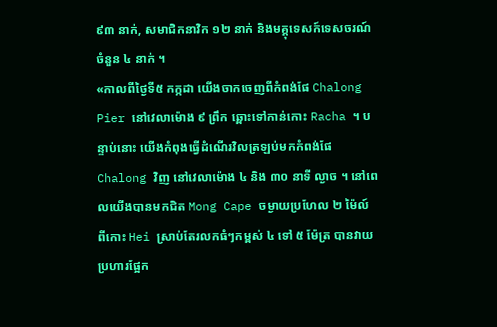៩៣ នាក់, សមាជិកនាវិក ១២ នាក់ និងមគ្គុទេសក៍ទេសចរណ៍ចំនួន ៤ នាក់ ។
«កាលពីថ្ងៃទី៥ កក្កដា យើងចាកចេញពីកំពង់ផែ Chalong Pier នៅវេលាម៉ោង ៩ ព្រឹក ឆ្ពោះទៅកាន់កោះ Racha ។ បន្ទាប់នោះ យើងកំពុងធ្វើដំណើរវិលត្រឡប់មកកំពង់ផែ Chalong វិញ នៅវេលាម៉ោង ៤ និង ៣០ នាទី ល្ងាច ។ នៅពេលយើងបានមកជិត Mong Cape ចម្ងាយប្រហែល ២ ម៉ៃល៍ ពីកោះ Hei ស្រាប់តែរលកធំៗកម្ពស់ ៤ ទៅ ៥ ម៉ែត្រ បានវាយប្រហារផ្អែក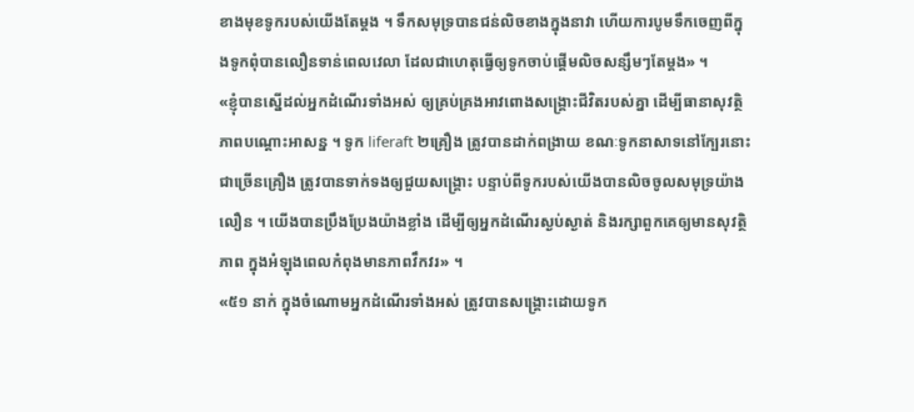ខាងមុខទូករបស់យើងតែម្តង ។ ទឹកសមុទ្របានជន់លិចខាងក្នុងនាវា ហើយការបូមទឹកចេញពីក្នុងទូកពុំបានលឿនទាន់ពេលវេលា ដែលជាហេតុធ្វើឲ្យទូកចាប់ផ្តើមលិចសន្សឹមៗតែម្តង» ។
«ខ្ញុំបានស្នើដល់អ្នកដំណើរទាំងអស់ ឲ្យគ្រប់គ្រងអាវពោងសង្គ្រោះជីវិតរបស់គ្នា ដើម្បីធានាសុវត្ថិភាពបណ្តោះអាសន្ន ។ ទូក liferaft ២គ្រឿង ត្រូវបានដាក់ពង្រាយ ខណៈទូកនាសាទនៅក្បែរនោះជាច្រើនគ្រឿង ត្រូវបានទាក់ទងឲ្យជួយសង្គ្រោះ បន្ទាប់ពីទូករបស់យើងបានលិចចូលសមុទ្រយ៉ាងលឿន ។ យើងបានប្រឹងប្រែងយ៉ាងខ្លាំង ដើម្បីឲ្យអ្នកដំណើរស្ងប់ស្ងាត់ និងរក្សាពួកគេឲ្យមានសុវត្ថិភាព ក្នុងអំឡុងពេលកំពុងមានភាពវឹកវរ» ។
«៥១ នាក់ ក្នុងចំណោមអ្នកដំណើរទាំងអស់ ត្រូវបានសង្គ្រោះដោយទូក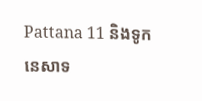Pattana 11 និងទូកនេសាទ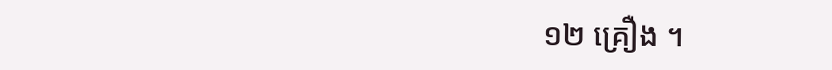១២ គ្រឿង ។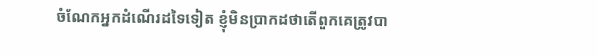ចំណែកអ្នកដំណើរដទៃទៀត ខ្ញុំមិនប្រាកដថាតើពួកគេត្រូវបា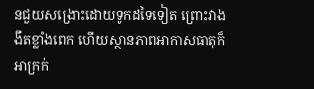នជួយសង្រោះដោយទូកដទៃទៀត ព្រោះវាងងឹតខ្លាំងពេក ហើយស្ថានភាពអាកាសធាតុក៏អាក្រក់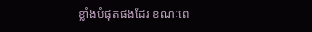ខ្លាំងបំផុតផងដែរ ខណៈពេ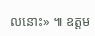លនោះ» ៕ ឧត្តម